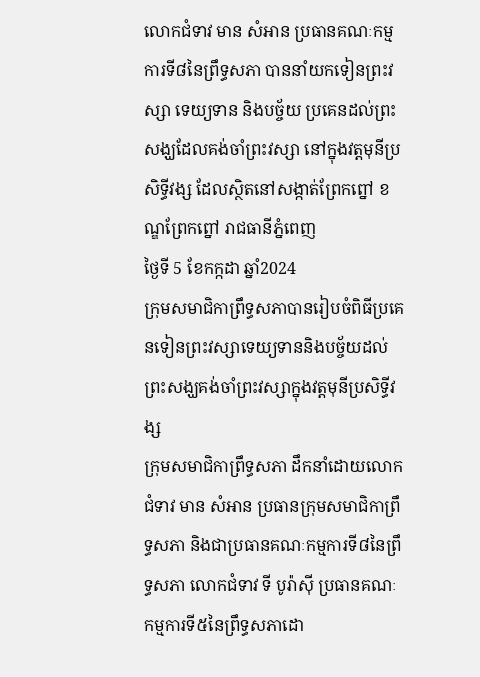លោកជំទាវ មាន សំអាន ប្រធានគណៈកម្មការទី៨នៃព្រឹទ្ធសភា បាននាំយកទៀនព្រះវស្សា ទេយ្យទាន និងបច្ច័យ ប្រគេនដល់ព្រះសង្ឃដែលគង់ចាំព្រះវស្សា នៅក្នុងវត្តមុនីប្រសិទ្ធីវង្ស ដែលស្ថិតនៅសង្កាត់ព្រែកព្នៅ ខណ្ឌព្រែកព្នៅ រាជធានីភ្នំពេញ
ថ្ងៃទី 5 ខែកក្កដា ឆ្នាំ2024
ក្រុមសមាជិកាព្រឹទ្ធសភាបានរៀបចំពិធីប្រគេនទៀនព្រះវស្សាទេយ្យទាននិងបច្ច័យដល់ព្រះសង្ឃគង់ចាំព្រះវស្សាក្នុងវត្តមុនីប្រសិទ្ធីវង្ស
ក្រុមសមាជិកាព្រឹទ្ធសភា ដឹកនាំដោយលោកជំទាវ មាន សំអាន ប្រធានក្រុមសមាជិកាព្រឹទ្ធសភា និងជាប្រធានគណៈកម្មការទី៨នៃព្រឹទ្ធសភា លោកជំទាវ ទី បូរ៉ាស៊ី ប្រធានគណៈកម្មការទី៥នៃព្រឹទ្ធសភាដោ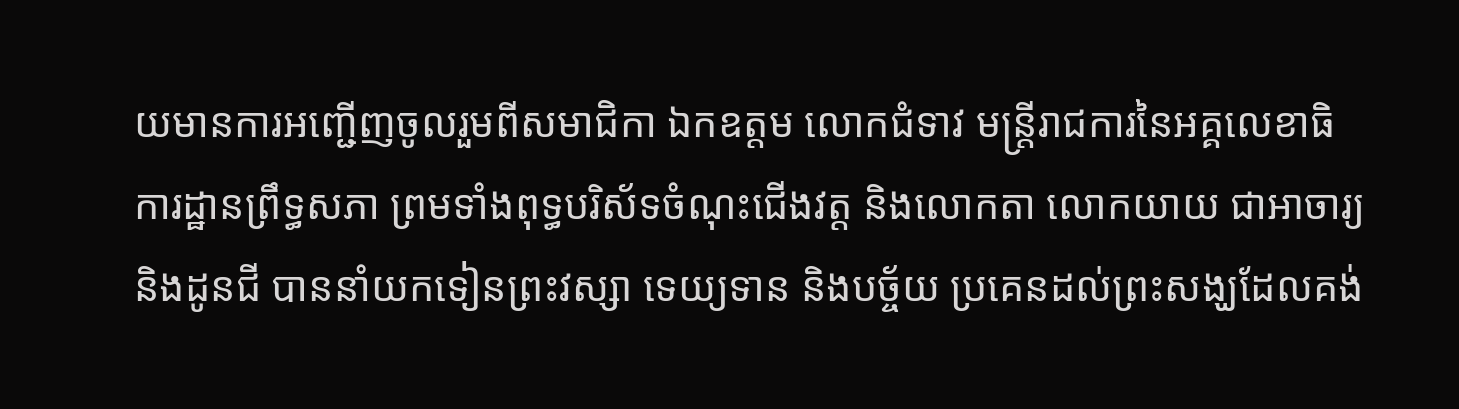យមានការអញ្ជើញចូលរួមពីសមាជិកា ឯកឧត្តម លោកជំទាវ មន្ត្រីរាជការនៃអគ្គលេខាធិការដ្ឋានព្រឹទ្ធសភា ព្រមទាំងពុទ្ធបរិស័ទចំណុះជើងវត្ត និងលោកតា លោកយាយ ជាអាចារ្យ និងដូនជី បាននាំយកទៀនព្រះវស្សា ទេយ្យទាន និងបច្ច័យ ប្រគេនដល់ព្រះសង្ឃដែលគង់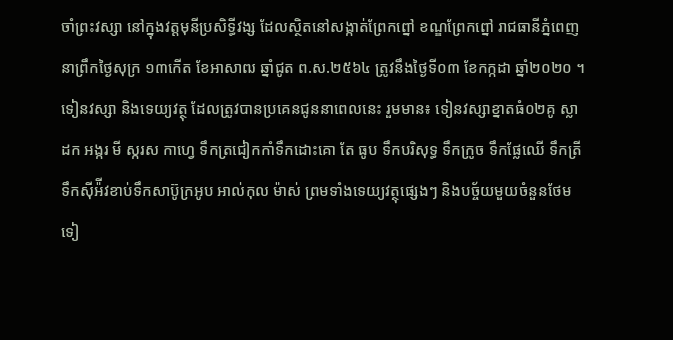ចាំព្រះវស្សា នៅក្នុងវត្តមុនីប្រសិទ្ធីវង្ស ដែលស្ថិតនៅសង្កាត់ព្រែកព្នៅ ខណ្ឌព្រែកព្នៅ រាជធានីភ្នំពេញ នាព្រឹកថ្ងៃសុក្រ ១៣កើត ខែអាសាឍ ឆ្នាំជូត ព.ស.២៥៦៤ ត្រូវនឹងថ្ងៃទី០៣ ខែកក្កដា ឆ្នាំ២០២០ ។
ទៀនវស្សា និងទេយ្យវត្ថុ ដែលត្រូវបានប្រគេនជូននាពេលនេះ រួមមាន៖ ទៀនវស្សាខ្នាតធំ០២គូ ស្លាដក អង្ករ មី ស្ករស កាហ្វេ ទឹកត្រជៀកកាំទឹកដោះគោ តែ ធូប ទឹកបរិសុទ្ធ ទឹកក្រូច ទឹកផ្លែឈើ ទឹកត្រី ទឹកស៊ីអ៉ីវខាប់ទឹកសាប៊ូក្រអូប អាល់កុល ម៉ាស់ ព្រមទាំងទេយ្យវត្ថុផ្សេងៗ និងបច្ច័យមួយចំនួនថែមទៀ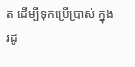ត ដើម្បីទុកប្រើប្រាស់ ក្នុងរដូ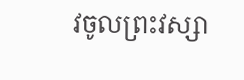វចូលព្រះវស្សា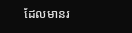ដែលមានរ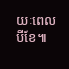យៈពេលបីខែ៕